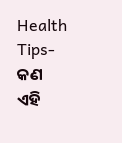Health Tips- କଣ ଏହି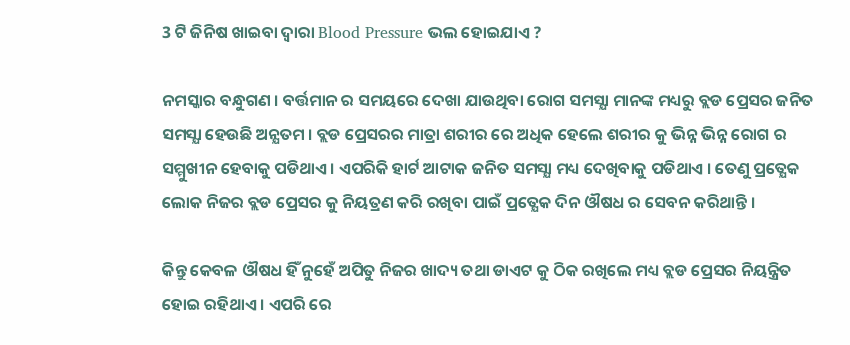3 ଟି ଜିନିଷ ଖାଇବା ଦ୍ଵାରା Blood Pressure ଭଲ ହୋଇଯାଏ ?

ନମସ୍କାର ବନ୍ଧୁଗଣ । ବର୍ତ୍ତମାନ ର ସମୟରେ ଦେଖା ଯାଉଥିବା ରୋଗ ସମସ୍ଯା ମାନଙ୍କ ମଧ୍ୟରୁ ବ୍ଲଡ ପ୍ରେସର ଜନିତ ସମସ୍ଯା ହେଉଛି ଅନ୍ଯତମ । ବ୍ଲଡ ପ୍ରେସରର ମାତ୍ରା ଶରୀର ରେ ଅଧିକ ହେଲେ ଶରୀର କୁ ଭିନ୍ନ ଭିନ୍ନ ରୋଗ ର ସମ୍ମୁଖୀନ ହେବାକୁ ପଡିଥାଏ । ଏପରିକି ହାର୍ଟ ଆଟାକ ଜନିତ ସମସ୍ଯା ମଧ୍ୟ ଦେଖିବାକୁ ପଡିଥାଏ । ତେଣୁ ପ୍ରତ୍ଯେକ ଲୋକ ନିଜର ବ୍ଲଡ ପ୍ରେସର କୁ ନିୟତ୍ରଣ କରି ରଖିବା ପାଇଁ ପ୍ରତ୍ଯେକ ଦିନ ଔଷଧ ର ସେବନ କରିଥାନ୍ତି ।

କିନ୍ତୁ କେବଳ ଔଷଧ ହିଁ ନୁହେଁ ଅପିତୁ ନିଜର ଖାଦ୍ୟ ତଥା ଡାଏଟ କୁ ଠିକ ରଖିଲେ ମଧ୍ୟ ବ୍ଲଡ ପ୍ରେସର ନିୟନ୍ତ୍ରିତ ହୋଇ ରହିଥାଏ । ଏପରି ରେ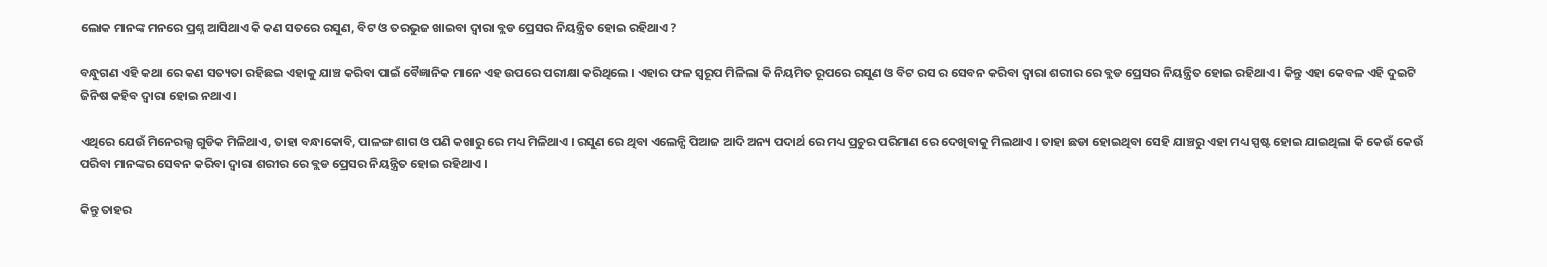ଲୋକ ମାନଙ୍କ ମନରେ ପ୍ରଶ୍ନ ଆସିଥାଏ କି କଣ ସତରେ ରସୁଣ, ବିଟ ଓ ତରଭୁଜ ଖାଇବା ଦ୍ଵାରା ବ୍ଲଡ ପ୍ରେସର ନିୟନ୍ତ୍ରିତ ହୋଇ ରହିଥାଏ ?

ବନ୍ଧୁଗଣ ଏହି କଥା ରେ କଣ ସତ୍ୟତା ରହିଛଇ ଏହାକୁ ଯାଞ୍ଚ କରିବା ପାଇଁ ବୈଜ୍ଞାନିକ ମାନେ ଏହ ଉପରେ ପରୀକ୍ଷା କରିଥିଲେ । ଏହାର ଫଳ ସ୍ୱରୂପ ମିଳିଲା କି ନିୟମିତ ରୂପରେ ରସୁଣ ଓ ବିଟ ରସ ର ସେବନ କରିବା ଦ୍ଵାରା ଶରୀର ରେ ବ୍ଲଡ ପ୍ରେସର ନିୟନ୍ତ୍ରିତ ହୋଇ ରହିଥାଏ । କିନ୍ତୁ ଏହା କେବଳ ଏହି ଦୁଇଟି ଜିନିଷ କହିବ ଦ୍ଵାରା ହୋଇ ନଥାଏ ।

ଏଥିରେ ଯେଉଁ ମିନେରଲ୍ସ ଗୁଡିକ ମିଳିଥାଏ, ତାହା ବନ୍ଧାକୋବି, ପାଳଙ୍ଗ ଶାଗ ଓ ପଣି କଖାରୁ ରେ ମଧ୍ୟ ମିଳିଥାଏ । ରସୁଣ ରେ ଥିବା ଏଲେନ୍ସି ପିଆଜ ଆଦି ଅନ୍ୟ ପଦାର୍ଥ ରେ ମଧ୍ୟ ପ୍ରଚୁର ପରିମାଣ ରେ ଦେଖିବାକୁ ମିଲଥାଏ । ତାହା ଛଡା ହୋଇଥିବା ସେହି ଯାଞ୍ଚରୁ ଏହା ମଧ୍ୟ ସ୍ପଷ୍ଟ ହୋଇ ଯାଇଥିଲା କି କେଉଁ କେଉଁ ପରିବା ମାନଙ୍କର ସେବନ କରିବା ଦ୍ଵାରା ଶରୀର ରେ ବ୍ଲଡ ପ୍ରେସର ନିୟନ୍ତ୍ରିତ ହୋଇ ରହିଥାଏ ।

କିନ୍ତୁ ତାହର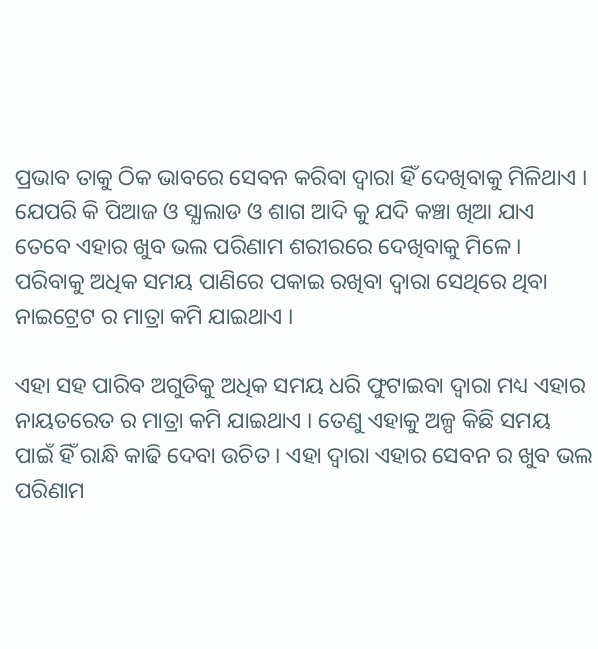ପ୍ରଭାବ ତାକୁ ଠିକ ଭାବରେ ସେବନ କରିବା ଦ୍ଵାରା ହିଁ ଦେଖିବାକୁ ମିଳିଥାଏ । ଯେପରି କି ପିଆଜ ଓ ସ୍ଯାଲାଡ ଓ ଶାଗ ଆଦି କୁ ଯଦି କଞ୍ଚା ଖିଆ ଯାଏ ତେବେ ଏହାର ଖୁବ ଭଲ ପରିଣାମ ଶରୀରରେ ଦେଖିବାକୁ ମିଳେ । ପରିବାକୁ ଅଧିକ ସମୟ ପାଣିରେ ପକାଇ ରଖିବା ଦ୍ଵାରା ସେଥିରେ ଥିବା ନାଇଟ୍ରେଟ ର ମାତ୍ରା କମି ଯାଇଥାଏ ।

ଏହା ସହ ପାରିବ ଅଗୁଡିକୁ ଅଧିକ ସମୟ ଧରି ଫୁଟାଇବା ଦ୍ଵାରା ମଧ୍ୟ ଏହାର ନାୟତରେତ ର ମାତ୍ରା କମି ଯାଇଥାଏ । ତେଣୁ ଏହାକୁ ଅଳ୍ପ କିଛି ସମୟ ପାଇଁ ହିଁ ରାନ୍ଧି କାଢି ଦେବା ଉଚିତ । ଏହା ଦ୍ଵାରା ଏହାର ସେବନ ର ଖୁବ ଭଲ ପରିଣାମ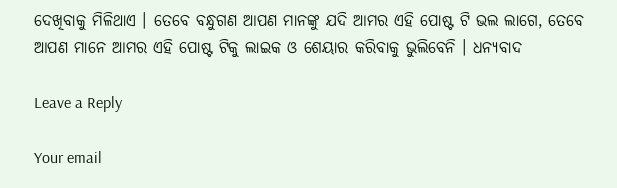ଦେଖିବାକୁ ମିଳିଥାଏ । ତେବେ ବନ୍ଧୁଗଣ ଆପଣ ମାନଙ୍କୁ ଯଦି ଆମର ଏହି ପୋଷ୍ଟ ଟି ଭଲ ଲାଗେ, ତେବେ ଆପଣ ମାନେ ଆମର ଏହି ପୋଷ୍ଟ ଟିକୁ ଲାଇକ ଓ ଶେୟାର କରିବାକୁ ଭୁଲିବେନି । ଧନ୍ୟବାଦ

Leave a Reply

Your email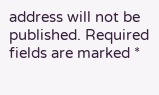address will not be published. Required fields are marked *